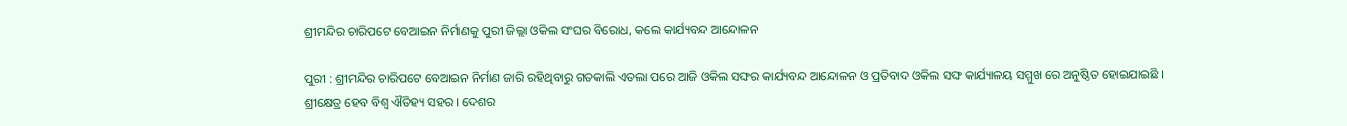ଶ୍ରୀମନ୍ଦିର ଚାରିପଟେ ବେଆଇନ ନିର୍ମାଣକୁ ପୁରୀ ଜିଲ୍ଲା ଓକିଲ ସଂଘର ବିରୋଧ, କଲେ କାର୍ଯ୍ୟବନ୍ଦ ଆନ୍ଦୋଳନ

ପୁରୀ : ଶ୍ରୀମନ୍ଦିର ଚାରିପଟେ ବେଆଇନ ନିର୍ମାଣ ଜାରି ରହିଥିବାରୁ ଗତକାଲି ଏତଲା ପରେ ଆଜି ଓକିଲ ସଙ୍ଘର କାର୍ଯ୍ୟବନ୍ଦ ଆନ୍ଦୋଳନ ଓ ପ୍ରତିବାଦ ଓକିଲ ସଙ୍ଘ କାର୍ଯ୍ୟାଳୟ ସମ୍ମୁଖ ରେ ଅନୁଷ୍ଠିତ ହୋଇଯାଇଛି । ଶ୍ରୀକ୍ଷେତ୍ର ହେବ ବିଶ୍ୱ ଐତିହ୍ୟ ସହର । ଦେଶର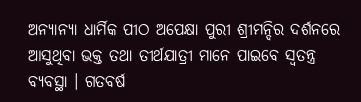ଅନ୍ୟାନ୍ୟା ଧାର୍ମିକ ପୀଠ ଅପେକ୍ଷା ପୁରୀ ଶ୍ରୀମନ୍ଦିର ଦର୍ଶନରେ ଆସୁଥିବା ଭକ୍ତ ତଥା ତୀର୍ଥଯାତ୍ରୀ ମାନେ ପାଇବେ ସ୍ୱତନ୍ତ୍ର ବ୍ୟବସ୍ଥା । ଗତବର୍ଷ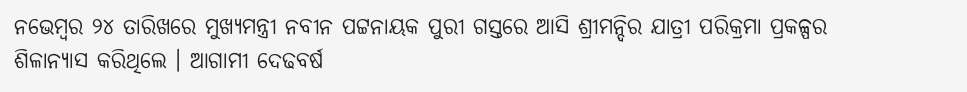ନଭେମ୍ବର ୨୪ ତାରିଖରେ ମୁଖ୍ୟମନ୍ତ୍ରୀ ନବୀନ ପଟ୍ଟନାୟକ ପୁରୀ ଗସ୍ତରେ ଆସି ଶ୍ରୀମନ୍ଦିର ଯାତ୍ରୀ ପରିକ୍ରମା ପ୍ରକଳ୍ପର ଶିଳାନ୍ୟାସ କରିଥିଲେ । ଆଗାମୀ ଦେଢବର୍ଷ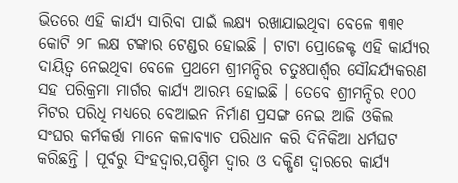ଭିତରେ ଏହି କାର୍ଯ୍ୟ ସାରିବା ପାଇଁ ଲକ୍ଷ୍ୟ ରଖାଯାଇଥିବା ବେଳେ ୩୩୧ କୋଟି ୨୮ ଲକ୍ଷ ଟଙ୍କାର ଟେଣ୍ଡର ହୋଇଛି । ଟାଟା ପ୍ରୋଜେକ୍ଟ ଏହି କାର୍ଯ୍ୟର ଦାୟିତ୍ୱ ନେଇଥିବା ବେଳେ ପ୍ରଥମେ ଶ୍ରୀମନ୍ଦିର ଚତୁଃପାର୍ଶ୍ୱର ସୌନ୍ଦର୍ଯ୍ୟକରଣ ସହ ପରିକ୍ରମା ମାର୍ଗର କାର୍ଯ୍ୟ ଆରମ୍ଭ ହୋଇଛି । ତେବେ ଶ୍ରୀମନ୍ଦିର ୧୦୦ ମିଟର ପରିଧି ମଧ୍ୟରେ ବେଆଇନ ନିର୍ମାଣ ପ୍ରସଙ୍ଗ ନେଇ ଆଜି ଓକିଲ ସଂଘର କର୍ମକର୍ତ୍ତା ମାନେ କଳାବ୍ୟାଚ ପରିଧାନ କରି ଦିନିକିଆ ଧର୍ମଘଟ କରିଛନ୍ତି । ପୂର୍ବରୁ ସିଂହଦ୍ୱାର,ପଶ୍ଚିମ ଦ୍ୱାର ଓ ଦକ୍ଷିଣ ଦ୍ୱାରରେ କାର୍ଯ୍ୟ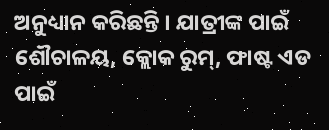ଅନୁଧ୍ୟାନ କରିଛନ୍ତି । ଯାତ୍ରୀଙ୍କ ପାଇଁ ଶୌଚାଳୟ, କ୍ଲୋକ ରୁମ୍‌, ଫାଷ୍ଟ ଏଡ ପାଇଁ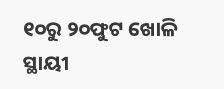୧୦ରୁ ୨୦ଫୁଟ ଖୋଳି ସ୍ଥାୟୀ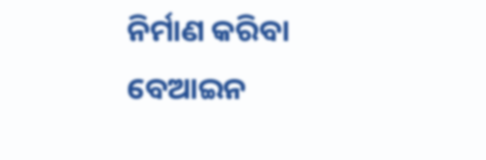ନିର୍ମାଣ କରିବା ବେଆଇନ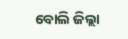ବୋଲି ଜିଲ୍ଲା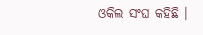ଓକିଲ ସଂଘ କହିଛି ।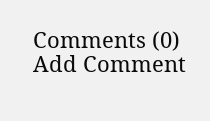Comments (0)
Add Comment